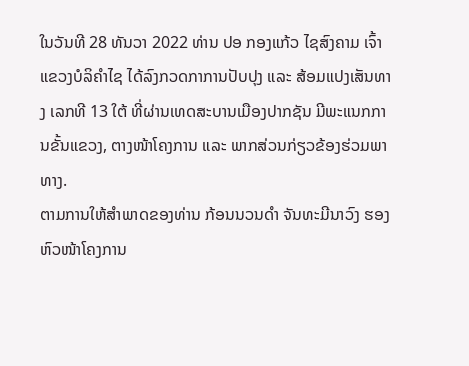ໃນວັນທີ 28 ທັນວາ 2022 ທ່ານ ປອ ກອງແກ້ວ ໄຊສົງຄາມ ເຈົ້າແຂວງບໍລິຄຳໄຊ ໄດ້ລົງກວດກາການປັບປຸງ ແລະ ສ້ອມແປງເສັນທາງ ເລກທີ 13 ໃຕ້ ທີ່ຜ່ານເທດສະບານເມືອງປາກຊັນ ມີພະແນກການຂັ້ນແຂວງ, ຕາງໜ້າໂຄງການ ແລະ ພາກສ່ວນກ່ຽວຂ້ອງຮ່ວມພາທາງ.
ຕາມການໃຫ້ສຳພາດຂອງທ່ານ ກ້ອນນວນດຳ ຈັນທະມີນາວົງ ຮອງຫົວໜ້າໂຄງການ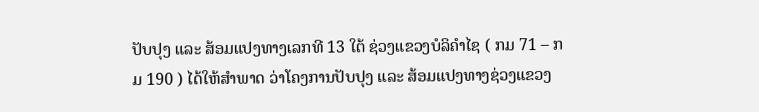ປັບປຸງ ແລະ ສ້ອມແປງທາງເລກທີ 13 ໃຕ້ ຊ່ວງແຂວງບໍລິຄຳໄຊ ( ກມ 71 – ກມ 190 ) ໄດ້ໃຫ້ສຳພາດ ວ່າໂຄງການປັບປຸງ ແລະ ສ້ອມແປງທາງຊ່ວງແຂວງ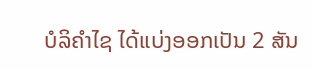ບໍລິຄຳໄຊ ໄດ້ແບ່ງອອກເປັນ 2 ສັນ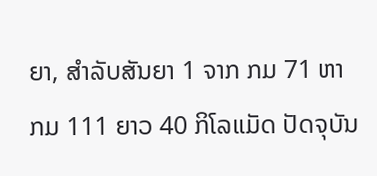ຍາ, ສຳລັບສັນຍາ 1 ຈາກ ກມ 71 ຫາ ກມ 111 ຍາວ 40 ກິໂລແມັດ ປັດຈຸບັນ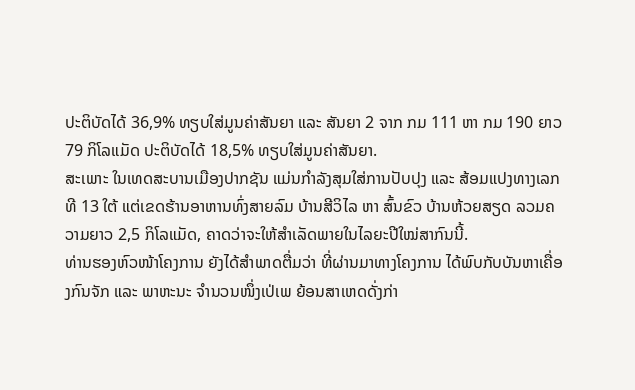ປະຕິບັດໄດ້ 36,9% ທຽບໃສ່ມູນຄ່າສັນຍາ ແລະ ສັນຍາ 2 ຈາກ ກມ 111 ຫາ ກມ 190 ຍາວ 79 ກິໂລແມັດ ປະຕິບັດໄດ້ 18,5% ທຽບໃສ່ມູນຄ່າສັນຍາ.
ສະເພາະ ໃນເທດສະບານເມືອງປາກຊັນ ແມ່ນກໍາລັງສຸມໃສ່ການປັບປຸງ ແລະ ສ້ອມແປງທາງເລກທີ 13 ໃຕ້ ແຕ່ເຂດຮ້ານອາຫານທົ່ງສາຍລົມ ບ້ານສີວິໄລ ຫາ ສົ້ນຂົວ ບ້ານຫ້ວຍສຽດ ລວມຄວາມຍາວ 2,5 ກິໂລແມັດ, ຄາດວ່າຈະໃຫ້ສໍາເລັດພາຍໃນໄລຍະປີໃໝ່ສາກົນນີ້.
ທ່ານຮອງຫົວໜ້າໂຄງການ ຍັງໄດ້ສໍາພາດຕື່ມວ່າ ທີ່ຜ່ານມາທາງໂຄງການ ໄດ້ພົບກັບບັນຫາເຄື່ອງກົນຈັກ ແລະ ພາຫະນະ ຈໍານວນໜຶ່ງເປ່ເພ ຍ້ອນສາເຫດດັ່ງກ່າ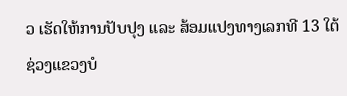ວ ເຮັດໃຫ້ການປັບປຸງ ແລະ ສ້ອມແປງທາງເລກທີ 13 ໃຕ້ ຊ່ວງແຂວງບໍ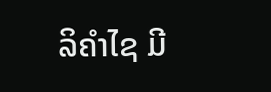ລິຄຳໄຊ ມີ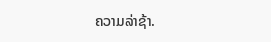ຄວາມລ່າຊ້າ.